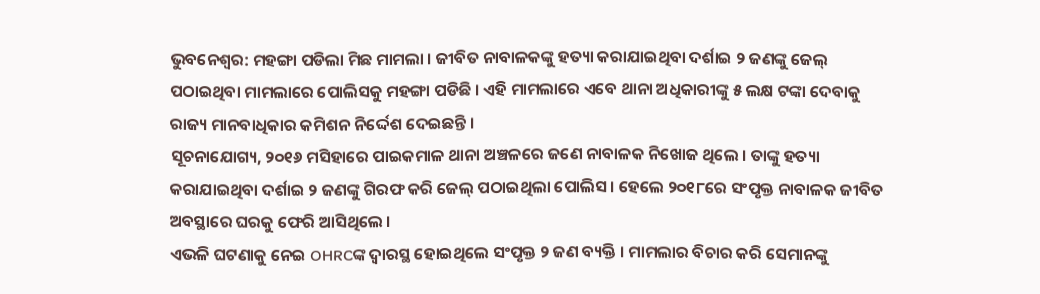ଭୁବନେଶ୍ୱର: ମହଙ୍ଗା ପଡିଲା ମିଛ ମାମଲା । ଜୀବିତ ନାବାଳକଙ୍କୁ ହତ୍ୟା କରାଯାଇଥିବା ଦର୍ଶାଇ ୨ ଜଣଙ୍କୁ ଜେଲ୍ ପଠାଇଥିବା ମାମଲାରେ ପୋଲିସକୁ ମହଙ୍ଗା ପଡିଛି । ଏହି ମାମଲାରେ ଏବେ ଥାନା ଅଧିକାରୀଙ୍କୁ ୫ ଲକ୍ଷ ଟଙ୍କା ଦେବାକୁ ରାଜ୍ୟ ମାନବାଧିକାର କମିଶନ ନିର୍ଦ୍ଦେଶ ଦେଇଛନ୍ତି ।
ସୂଚନାଯୋଗ୍ୟ, ୨୦୧୬ ମସିହାରେ ପାଇକମାଳ ଥାନା ଅଞ୍ଚଳରେ ଜଣେ ନାବାଳକ ନିଖୋଜ ଥିଲେ । ତାଙ୍କୁ ହତ୍ୟା କରାଯାଇଥିବା ଦର୍ଶାଇ ୨ ଜଣଙ୍କୁ ଗିରଫ କରି ଜେଲ୍ ପଠାଇଥିଲା ପୋଲିସ । ହେଲେ ୨୦୧୮ରେ ସଂପୃକ୍ତ ନାବାଳକ ଜୀବିତ ଅବସ୍ଥାରେ ଘରକୁ ଫେରି ଆସିଥିଲେ ।
ଏଭଳି ଘଟଣାକୁ ନେଇ OHRCଙ୍କ ଦ୍ୱାରସ୍ଥ ହୋଇଥିଲେ ସଂପୃକ୍ତ ୨ ଜଣ ବ୍ୟକ୍ତି । ମାମଲାର ବିଚାର କରି ସେମାନଙ୍କୁ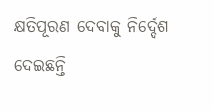କ୍ଷତିପୂରଣ ଦେବାକୁ ନିର୍ଦ୍ଦେଶ ଦେଇଛନ୍ତି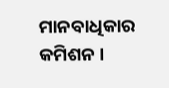ମାନବାଧିକାର କମିଶନ ।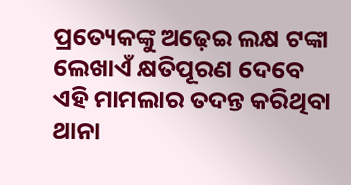ପ୍ରତ୍ୟେକଙ୍କୁ ଅଢ଼େଇ ଲକ୍ଷ ଟଙ୍କା ଲେଖାଏଁ କ୍ଷତିପୂରଣ ଦେବେ ଏହି ମାମଲାର ତଦନ୍ତ କରିଥିବା ଥାନା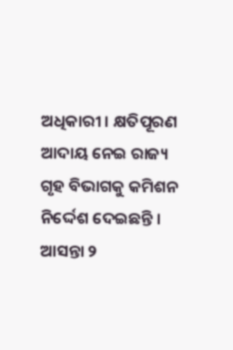ଅଧିକାରୀ । କ୍ଷତିପୂରଣ ଆଦାୟ ନେଇ ରାଜ୍ୟ ଗୃହ ବିଭାଗକୁ କମିଶନ ନିର୍ଦ୍ଦେଶ ଦେଇଛନ୍ତି । ଆସନ୍ତା ୨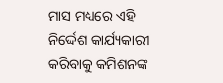ମାସ ମଧ୍ୟରେ ଏହି ନିର୍ଦ୍ଦେଶ କାର୍ଯ୍ୟକାରୀ କରିବାକୁ କମିଶନଙ୍କ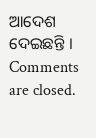ଆଦେଶ ଦେଇଛନ୍ତି ।
Comments are closed.